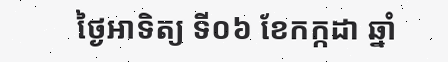ថ្ងៃអាទិត្យ ទី០៦ ខែកក្កដា ឆ្នាំ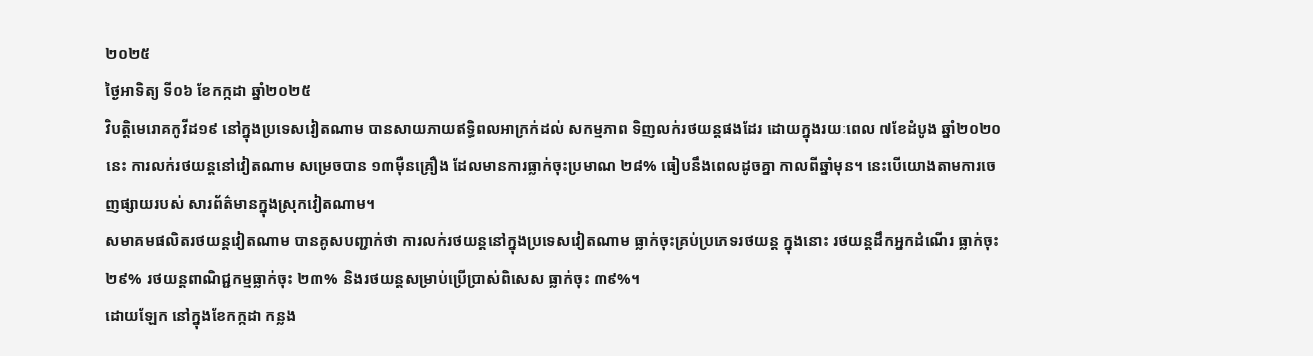២០២៥
ថ្ងៃអាទិត្យ ទី០៦ ខែកក្កដា ឆ្នាំ២០២៥
វិបត្តិមេរោគកូវីដ១៩ នៅក្នុងប្រទេសវៀតណាម បានសាយភាយឥទ្ធិពលអាក្រក់ដល់ សកម្មភាព ទិញលក់រថយន្តផងដែរ ដោយក្នុងរយៈពេល ៧ខែដំបូង ឆ្នាំ២០២០នេះ ការលក់រថយន្តនៅវៀតណាម សម្រេចបាន ១៣ម៉ឺនគ្រឿង ដែលមានការធ្លាក់ចុះប្រមាណ ២៨% ធៀបនឹងពេលដូចគ្នា កាលពីឆ្នាំមុន។ នេះបើយោងតាមការចេញផ្សាយរបស់ សារព័ត៌មានក្នុងស្រុកវៀតណាម។
សមាគមផលិតរថយន្តវៀតណាម បានគូសបញ្ជាក់ថា ការលក់រថយន្តនៅក្នុងប្រទេសវៀតណាម ធ្លាក់ចុះគ្រប់ប្រភេទរថយន្ត ក្នុងនោះ រថយន្តដឹកអ្នកដំណើរ ធ្លាក់ចុះ ២៩% រថយន្តពាណិជ្ជកម្មធ្លាក់ចុះ ២៣% និងរថយន្តសម្រាប់ប្រើប្រាស់ពិសេស ធ្លាក់ចុះ ៣៩%។
ដោយឡែក នៅក្នុងខែកក្កដា កន្លង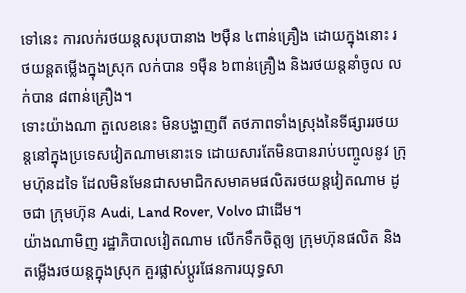ទៅនេះ ការលក់រថយន្តសរុបបានាង ២ម៉ឺន ៤ពាន់គ្រឿង ដោយក្នុងនោះ រថយន្តតម្លើងក្នុងស្រុក លក់បាន ១ម៉ឺន ៦ពាន់គ្រឿង និងរថយន្តនាំចូល លក់បាន ៨ពាន់គ្រឿង។
ទោះយ៉ាងណា តួលេខនេះ មិនបង្ហាញពី តថភាពទាំងស្រុងនៃទីផ្សាររថយន្តនៅក្នុងប្រទេសវៀតណាមនោះទេ ដោយសារតែមិនបានរាប់បញ្ចូលនូវ ក្រុមហ៊ុនដទៃ ដែលមិនមែនជាសមាជិកសមាគមផលិតរថយន្តវៀតណាម ដូចជា ក្រុមហ៊ុន Audi, Land Rover, Volvo ជាដើម។
យ៉ាងណាមិញ រដ្ឋាភិបាលវៀតណាម លើកទឹកចិត្តឲ្យ ក្រុមហ៊ុនផលិត និងតម្លើងរថយន្តក្នុងស្រុក គួរផ្លាស់ប្តូរផែនការយុទ្ធសា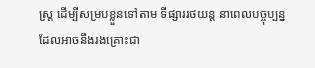ស្រ្ត ដើម្បីសម្របខ្លួនទៅតាម ទីផ្សាររថយន្ត នាពេលបច្ចុប្បន្ន ដែលអាចនឹងរងគ្រោះជា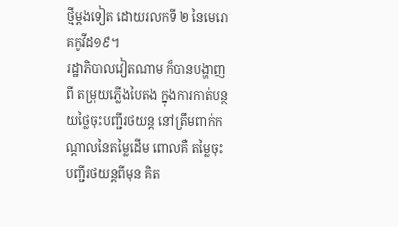ថ្មីម្តងទៀត ដោយរលកទី ២ នៃមេរោគកូវីដ១៩។
រដ្ឋាភិបាលវៀតណាម ក៏បានបង្ហាញពី តម្រុយភ្លើងបៃតង ក្នុងការកាត់បន្ថយថ្លៃចុះបញ្ជីរថយន្ត នៅត្រឹមពាក់កណ្តាលនៃតម្លៃដើម ពោលគឺ តម្លៃចុះបញ្ជីរថយន្តពីមុន គិត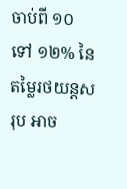ចាប់ពី ១០ ទៅ ១២% នៃតម្លៃរថយន្តសរុប អាច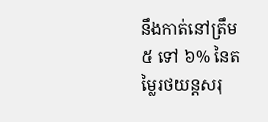នឹងកាត់នៅត្រឹម ៥ ទៅ ៦% នៃតម្លៃរថយន្តសរុ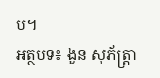ប។
អត្ថបទ៖ ងួន សុភ័ត្រ្តា